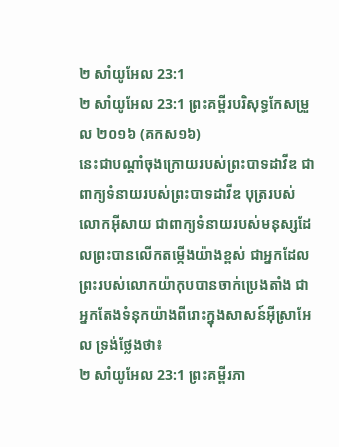២ សាំយូអែល 23:1
២ សាំយូអែល 23:1 ព្រះគម្ពីរបរិសុទ្ធកែសម្រួល ២០១៦ (គកស១៦)
នេះជាបណ្ដាំចុងក្រោយរបស់ព្រះបាទដាវីឌ ជាពាក្យទំនាយរបស់ព្រះបាទដាវីឌ បុត្ររបស់លោកអ៊ីសាយ ជាពាក្យទំនាយរបស់មនុស្សដែលព្រះបានលើកតម្កើងយ៉ាងខ្ពស់ ជាអ្នកដែលព្រះរបស់លោកយ៉ាកុបបានចាក់ប្រេងតាំង ជាអ្នកតែងទំនុកយ៉ាងពីរោះក្នុងសាសន៍អ៊ីស្រាអែល ទ្រង់ថ្លែងថា៖
២ សាំយូអែល 23:1 ព្រះគម្ពីរភា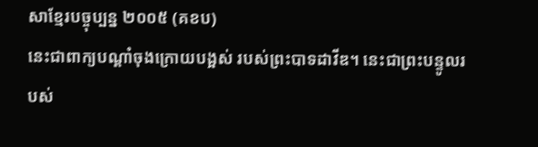សាខ្មែរបច្ចុប្បន្ន ២០០៥ (គខប)
នេះជាពាក្យបណ្ដាំចុងក្រោយបង្អស់ របស់ព្រះបាទដាវីឌ។ នេះជាព្រះបន្ទូលរបស់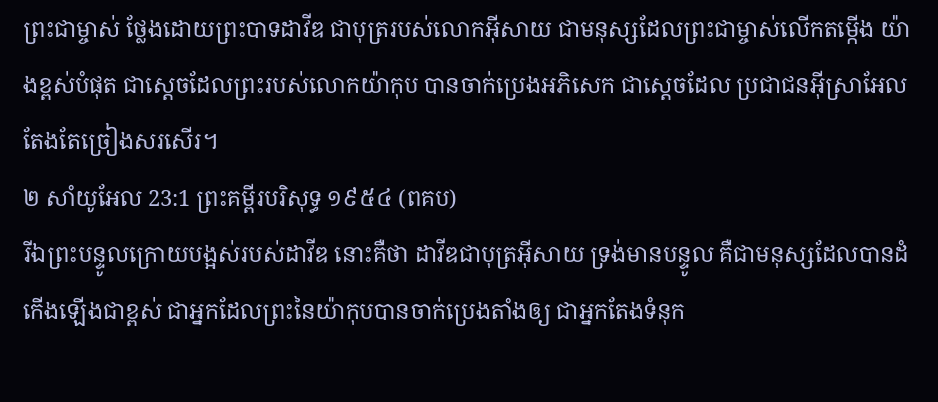ព្រះជាម្ចាស់ ថ្លែងដោយព្រះបាទដាវីឌ ជាបុត្ររបស់លោកអ៊ីសាយ ជាមនុស្សដែលព្រះជាម្ចាស់លើកតម្កើង យ៉ាងខ្ពស់បំផុត ជាស្ដេចដែលព្រះរបស់លោកយ៉ាកុប បានចាក់ប្រេងអភិសេក ជាស្ដេចដែល ប្រជាជនអ៊ីស្រាអែលតែងតែច្រៀងសរសើរ។
២ សាំយូអែល 23:1 ព្រះគម្ពីរបរិសុទ្ធ ១៩៥៤ (ពគប)
រីឯព្រះបន្ទូលក្រោយបង្អស់របស់ដាវីឌ នោះគឺថា ដាវីឌជាបុត្រអ៊ីសាយ ទ្រង់មានបន្ទូល គឺជាមនុស្សដែលបានដំកើងឡើងជាខ្ពស់ ជាអ្នកដែលព្រះនៃយ៉ាកុបបានចាក់ប្រេងតាំងឲ្យ ជាអ្នកតែងទំនុក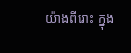យ៉ាងពីរោះ ក្នុង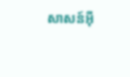សាសន៍អ៊ី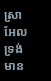ស្រាអែល ទ្រង់មាន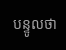បន្ទូលថា